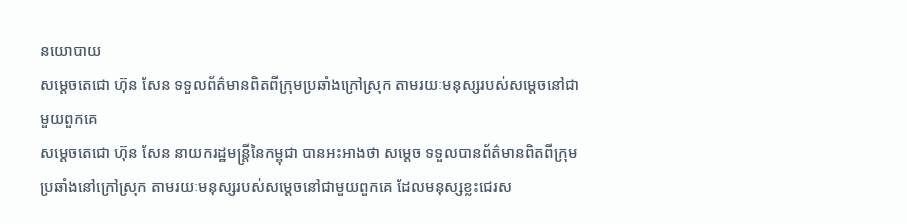នយោបាយ
សម្ដេចតេជោ ហ៊ុន សែន ទទួលព័ត៌មានពិតពីក្រុមប្រឆាំងក្រៅស្រុក តាមរយៈមនុស្សរបស់សម្ដេចនៅជាមួយពួកគេ
សម្ដេចតេជោ ហ៊ុន សែន នាយករដ្ឋមន្ត្រីនៃកម្ពុជា បានអះអាងថា សម្ដេច ទទួលបានព័ត៌មានពិតពីក្រុមប្រឆាំងនៅក្រៅស្រុក តាមរយៈមនុស្សរបស់សម្ដេចនៅជាមួយពួកគេ ដែលមនុស្សខ្លះជេរស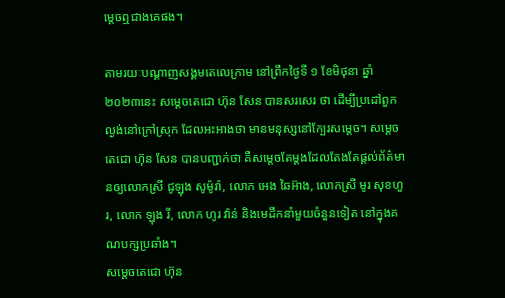ម្ដេចឮជាងគេផង។

តាមរយៈបណ្ដាញសង្គមតេលេក្រាម នៅព្រឹកថ្ងៃទី ១ ខែមិថុនា ឆ្នាំ ២០២៣នេះ សម្ដេចតេជោ ហ៊ុន សែន បានសរសេរ ថា ដើម្បីប្រដៅពួកល្ងង់នៅក្រៅស្រុក ដែលអះអាងថា មានមនុស្សនៅក្បែរសម្ដេច។ សម្ដេចតេជោ ហ៊ុន សែន បានបញ្ជាក់ថា គឺសម្ដេចតែម្ដងដែលតែងតែផ្តល់ព័ត៌មានឲ្យលោកស្រី ជូឡុង សូម៉ូរ៉ា, លោក អេង ឆៃអ៊ាង, លោកស្រី មូរ សុខហួរ, លោក ឡុង រី, លោក ហូរ វ៉ាន់ និងមេដឹកនាំមួយចំនួនទៀត នៅក្នុងគណបក្សប្រឆាំង។
សម្ដេចតេជោ ហ៊ុន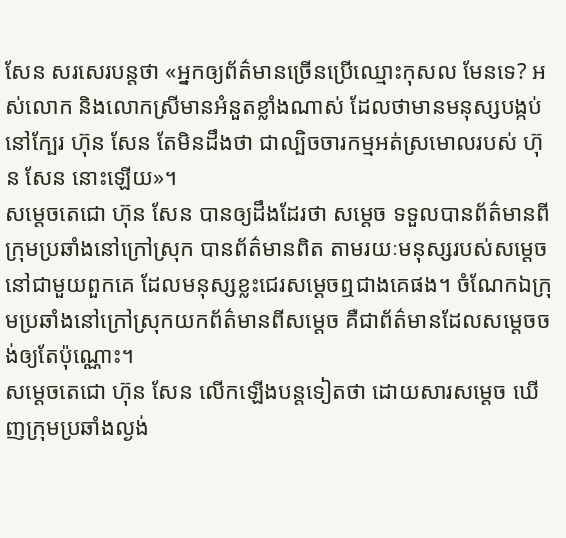សែន សរសេរបន្តថា «អ្នកឲ្យព័ត៌មានច្រើនប្រើឈ្មោះកុសល មែនទេ? អស់លោក និងលោកស្រីមានអំនួតខ្លាំងណាស់ ដែលថាមានមនុស្សបង្កប់នៅក្បែរ ហ៊ុន សែន តែមិនដឹងថា ជាល្បិចចារកម្មអត់ស្រមោលរបស់ ហ៊ុន សែន នោះឡើយ»។
សម្ដេចតេជោ ហ៊ុន សែន បានឲ្យដឹងដែរថា សម្ដេច ទទួលបានព័ត៌មានពីក្រុមប្រឆាំងនៅក្រៅស្រុក បានព័ត៌មានពិត តាមរយៈមនុស្សរបស់សម្ដេចនៅជាមួយពួកគេ ដែលមនុស្សខ្លះជេរសម្ដេចឮជាងគេផង។ ចំណែកឯក្រុមប្រឆាំងនៅក្រៅស្រុកយកព័ត៌មានពីសម្ដេច គឺជាព័ត៌មានដែលសម្ដេចចង់ឲ្យតែប៉ុណ្ណោះ។
សម្ដេចតេជោ ហ៊ុន សែន លើកឡើងបន្តទៀតថា ដោយសារសម្ដេច ឃើញក្រុមប្រឆាំងល្ងង់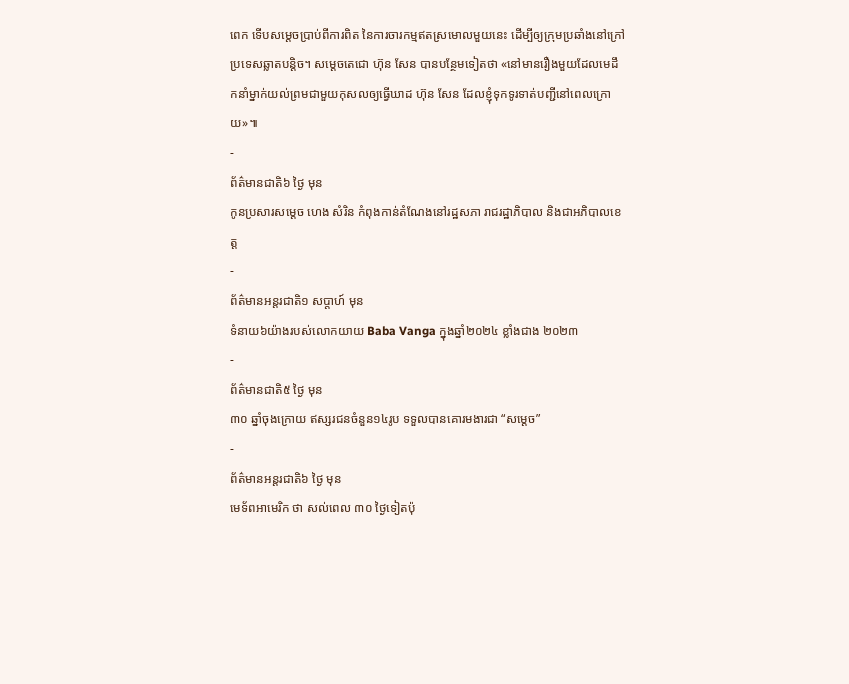ពេក ទើបសម្ដេចប្រាប់ពីការពិត នៃការចារកម្មឥតស្រមោលមួយនេះ ដើម្បីឲ្យក្រុមប្រឆាំងនៅក្រៅប្រទេសឆ្លាតបន្តិច។ សម្ដេចតេជោ ហ៊ុន សែន បានបន្ថែមទៀតថា «នៅមានរឿងមួយដែលមេដឹកនាំម្នាក់យល់ព្រមជាមួយកុសលឲ្យធ្វើឃាដ ហ៊ុន សែន ដែលខ្ញុំទុកទូរទាត់បញ្ជីនៅពេលក្រោយ»៕
-
ព័ត៌មានជាតិ៦ ថ្ងៃ មុន
កូនប្រសារសម្ដេច ហេង សំរិន កំពុងកាន់តំណែងនៅរដ្ឋសភា រាជរដ្ឋាភិបាល និងជាអភិបាលខេត្ត
-
ព័ត៌មានអន្ដរជាតិ១ សប្តាហ៍ មុន
ទំនាយ៦យ៉ាងរបស់លោកយាយ Baba Vanga ក្នុងឆ្នាំ២០២៤ ខ្លាំងជាង ២០២៣
-
ព័ត៌មានជាតិ៥ ថ្ងៃ មុន
៣០ ឆ្នាំចុងក្រោយ ឥស្សរជនចំនួន១៤រូប ទទួលបានគោរមងារជា “សម្ដេច”
-
ព័ត៌មានអន្ដរជាតិ៦ ថ្ងៃ មុន
មេទ័ពអាមេរិក ថា សល់ពេល ៣០ ថ្ងៃទៀតប៉ុ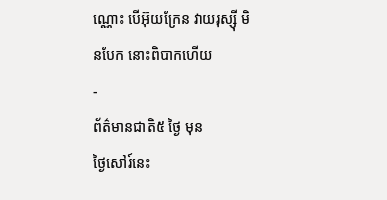ណ្ណោះ បើអ៊ុយក្រែន វាយរុស្ស៊ី មិនបែក នោះពិបាកហើយ
-
ព័ត៌មានជាតិ៥ ថ្ងៃ មុន
ថ្ងៃសៅរ៍នេះ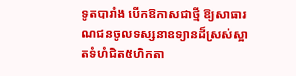ទូតបារាំង បើកឱកាសជាថ្មី ឱ្យសាធារណជនចូលទស្សនាឧទ្យានដ៏ស្រស់ស្អាតទំហំជិត៥ហិកតា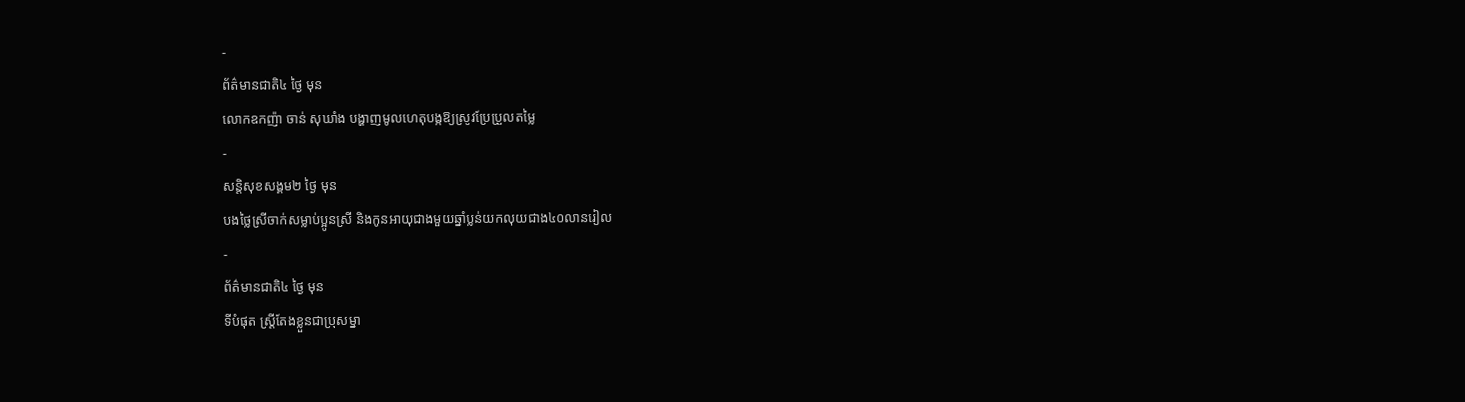-
ព័ត៌មានជាតិ៤ ថ្ងៃ មុន
លោកឧកញ៉ា ចាន់ សុឃាំង បង្ហាញមូលហេតុបង្កឱ្យស្រូវប្រែប្រួលតម្លៃ
-
សន្តិសុខសង្គម២ ថ្ងៃ មុន
បងថ្លៃស្រីចាក់សម្លាប់ប្អូនស្រី និងកូនអាយុជាងមួយឆ្នាំប្លន់យកលុយជាង៤០លានរៀល
-
ព័ត៌មានជាតិ៤ ថ្ងៃ មុន
ទីបំផុត ស្រ្តីតែងខ្លួនជាប្រុសម្នា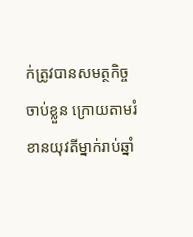ក់ត្រូវបានសមត្ថកិច្ចចាប់ខ្លួន ក្រោយតាមរំខានយុវតីម្នាក់រាប់ឆ្នាំ